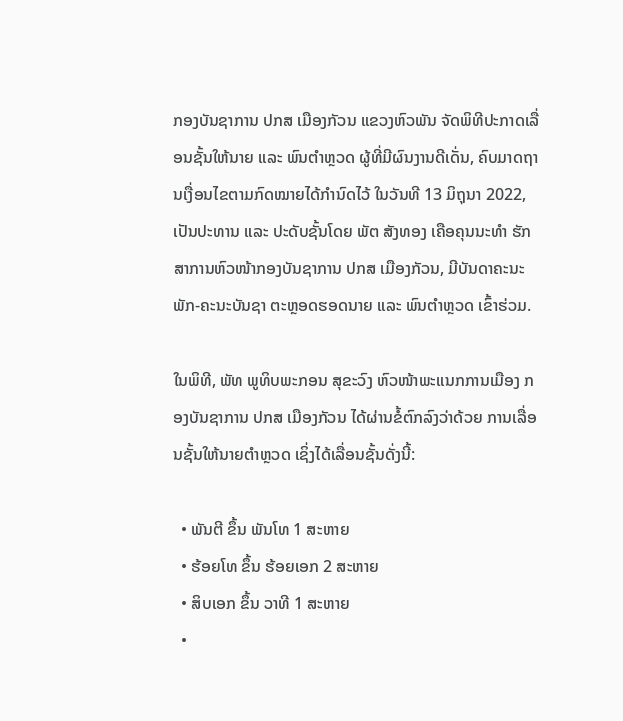ກອງບັນຊາການ ປກສ ເມືອງກັວນ ແຂວງຫົວພັນ ຈັດພິທີປະກາດເລື່ອນຊັ້ນໃຫ້ນາຍ ແລະ ພົນຕໍາຫຼວດ ຜູ້ທີ່ມີຜົນງານດີເດັ່ນ, ຄົບມາດຖານເງື່ອນໄຂຕາມກົດໝາຍໄດ້ກໍານົດໄວ້ ໃນວັນທີ 13 ມິຖຸນາ 2022, ເປັນປະທານ ແລະ ປະດັບຊັ້ນໂດຍ ພັຕ ສັງທອງ ເຄືອຄຸນນະທໍາ ຮັກສາການຫົວໜ້າກອງບັນຊາການ ປກສ ເມືອງກັວນ, ມີບັນດາຄະນະພັກ-ຄະນະບັນຊາ ຕະຫຼອດຮອດນາຍ ແລະ ພົນຕໍາຫຼວດ ເຂົ້າຮ່ວມ.

ໃນພິທີ, ພັທ ພູທິບພະກອນ ສຸຂະວົງ ຫົວໜ້າພະແນກການເມືອງ ກອງບັນຊາການ ປກສ ເມືອງກັວນ ໄດ້ຜ່ານຂໍ້ຕົກລົງວ່າດ້ວຍ ການເລື່ອນຊັ້ນໃຫ້ນາຍຕໍາຫຼວດ ເຊິ່ງໄດ້ເລື່ອນຊັ້ນດັ່ງນີ້:

  • ພັນຕີ ຂຶ້ນ ພັນໂທ 1 ສະຫາຍ
  • ຮ້ອຍໂທ ຂຶ້ນ ຮ້ອຍເອກ 2 ສະຫາຍ
  • ສິບເອກ ຂຶ້ນ ວາທີ 1 ສະຫາຍ
  •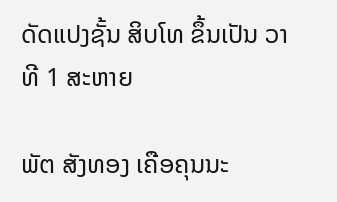ດັດແປງຊັ້ນ ສິບໂທ ຂຶ້ນເປັນ ວາທີ 1 ສະຫາຍ

ພັຕ ສັງທອງ ເຄືອຄຸນນະ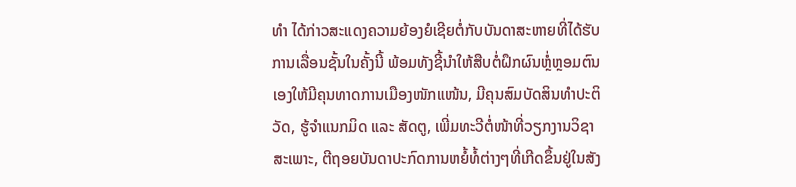ທໍາ ໄດ້ກ່າວສະແດງຄວາມຍ້ອງຍໍເຊີຍຕໍ່ກັບບັນດາສະຫາຍທີ່ໄດ້ຮັບການເລື່ອນຊັ້ນໃນຄັ້ງນີ້ ພ້ອມທັງຊີ້ນໍາໃຫ້ສືບຕໍ່ຝຶກຜົນຫຼ່ໍຫຼອມຕົນເອງໃຫ້ມີຄຸນທາດການເມືອງໜັກແໜ້ນ, ມີຄຸນສົມບັດສິນທໍາປະຕິວັດ, ຮູ້ຈໍາແນກມິດ ແລະ ສັດຕູ, ເພີ່ມທະວີຕໍ່ໜ້າທີ່ວຽກງານວິຊາສະເພາະ, ຕີຖອຍບັນດາປະກົດການຫຍໍ້ທໍ້ຕ່າງໆທີ່ເກີດຂຶ້ນຢູ່ໃນສັງ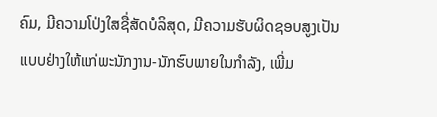ຄົມ, ມີຄວາມໂປ່ງໃສຊື່ສັດບໍລິສຸດ, ມີຄວາມຮັບຜິດຊອບສູງເປັນແບບຢ່າງໃຫ້ແກ່ພະນັກງານ-ນັກຮົບພາຍໃນກໍາລັງ, ເພີ່ມ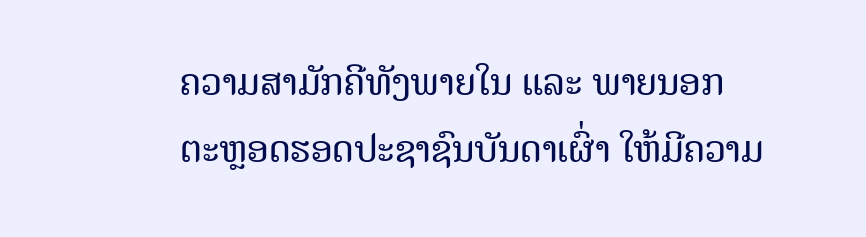ຄວາມສາມັກຄີທັງພາຍໃນ ແລະ ພາຍນອກ ຕະຫຼອດຮອດປະຊາຊົນບັນດາເຜົ່າ ໃຫ້ມີຄວາມ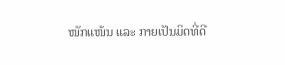ໜັກແໜ້ນ ແລະ ກາຍເປັນມິດທີ່ດີ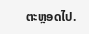ຕະຫຼອດໄປ.